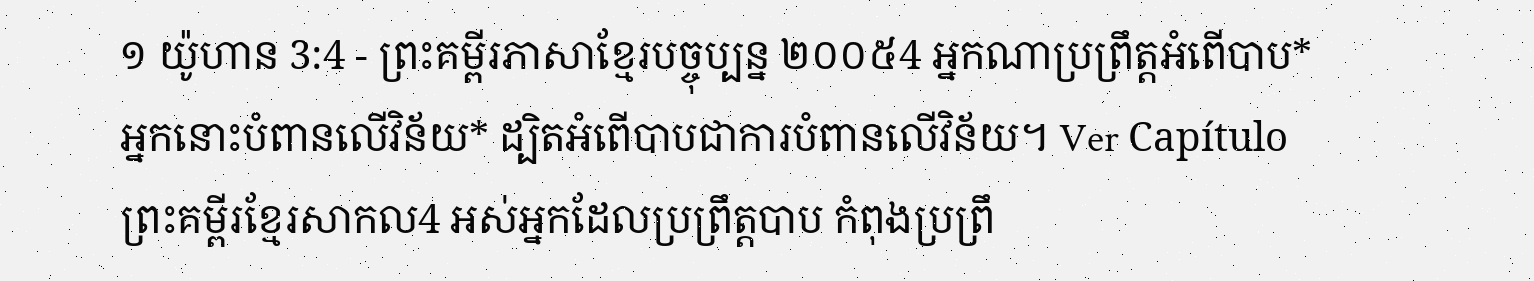១ យ៉ូហាន 3:4 - ព្រះគម្ពីរភាសាខ្មែរបច្ចុប្បន្ន ២០០៥4 អ្នកណាប្រព្រឹត្តអំពើបាប* អ្នកនោះបំពានលើវិន័យ* ដ្បិតអំពើបាបជាការបំពានលើវិន័យ។ Ver Capítuloព្រះគម្ពីរខ្មែរសាកល4 អស់អ្នកដែលប្រព្រឹត្តបាប កំពុងប្រព្រឹ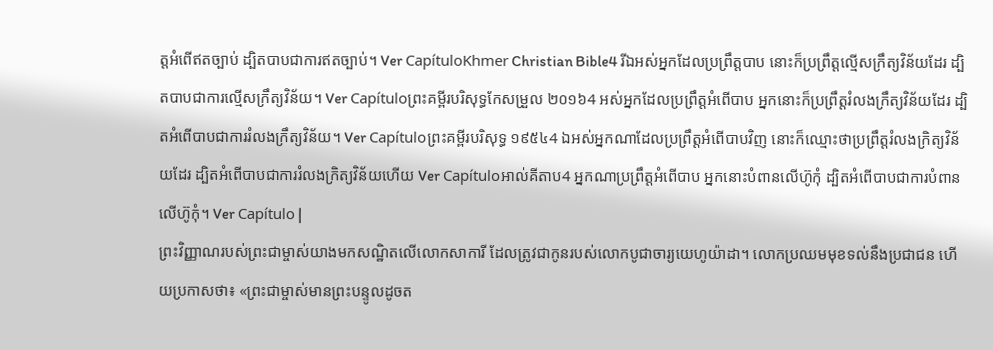ត្តអំពើឥតច្បាប់ ដ្បិតបាបជាការឥតច្បាប់។ Ver CapítuloKhmer Christian Bible4 រីឯអស់អ្នកដែលប្រព្រឹត្ដបាប នោះក៏ប្រព្រឹត្ដល្មើសក្រឹត្យវិន័យដែរ ដ្បិតបាបជាការល្មើសក្រឹត្យវិន័យ។ Ver Capítuloព្រះគម្ពីរបរិសុទ្ធកែសម្រួល ២០១៦4 អស់អ្នកដែលប្រព្រឹត្តអំពើបាប អ្នកនោះក៏ប្រព្រឹត្តរំលងក្រឹត្យវិន័យដែរ ដ្បិតអំពើបាបជាការរំលងក្រឹត្យវិន័យ។ Ver Capítuloព្រះគម្ពីរបរិសុទ្ធ ១៩៥៤4 ឯអស់អ្នកណាដែលប្រព្រឹត្តអំពើបាបវិញ នោះក៏ឈ្មោះថាប្រព្រឹត្តរំលងក្រិត្យវិន័យដែរ ដ្បិតអំពើបាបជាការរំលងក្រិត្យវិន័យហើយ Ver Capítuloអាល់គីតាប4 អ្នកណាប្រព្រឹត្ដអំពើបាប អ្នកនោះបំពានលើហ៊ូកុំ ដ្បិតអំពើបាបជាការបំពានលើហ៊ូកុំ។ Ver Capítulo |
ព្រះវិញ្ញាណរបស់ព្រះជាម្ចាស់យាងមកសណ្ឋិតលើលោកសាការី ដែលត្រូវជាកូនរបស់លោកបូជាចារ្យយេហូយ៉ាដា។ លោកប្រឈមមុខទល់នឹងប្រជាជន ហើយប្រកាសថា៖ «ព្រះជាម្ចាស់មានព្រះបន្ទូលដូចត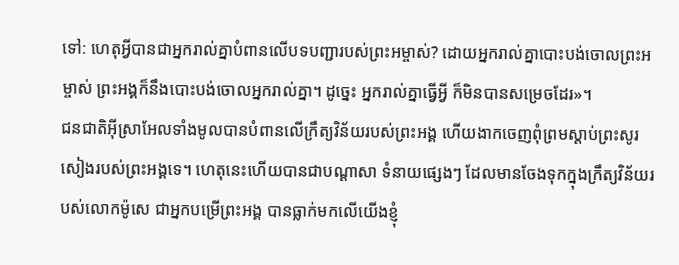ទៅ: ហេតុអ្វីបានជាអ្នករាល់គ្នាបំពានលើបទបញ្ជារបស់ព្រះអម្ចាស់? ដោយអ្នករាល់គ្នាបោះបង់ចោលព្រះអម្ចាស់ ព្រះអង្គក៏នឹងបោះបង់ចោលអ្នករាល់គ្នា។ ដូច្នេះ អ្នករាល់គ្នាធ្វើអ្វី ក៏មិនបានសម្រេចដែរ»។
ជនជាតិអ៊ីស្រាអែលទាំងមូលបានបំពានលើក្រឹត្យវិន័យរបស់ព្រះអង្គ ហើយងាកចេញពុំព្រមស្ដាប់ព្រះសូរសៀងរបស់ព្រះអង្គទេ។ ហេតុនេះហើយបានជាបណ្ដាសា ទំនាយផ្សេងៗ ដែលមានចែងទុកក្នុងក្រឹត្យវិន័យរបស់លោកម៉ូសេ ជាអ្នកបម្រើព្រះអង្គ បានធ្លាក់មកលើយើងខ្ញុំ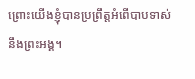ព្រោះយើងខ្ញុំបានប្រព្រឹត្តអំពើបាបទាស់នឹងព្រះអង្គ។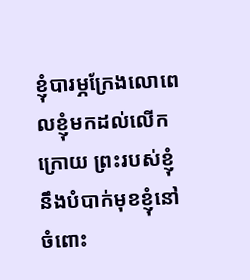ខ្ញុំបារម្ភក្រែងលោពេលខ្ញុំមកដល់លើកក្រោយ ព្រះរបស់ខ្ញុំនឹងបំបាក់មុខខ្ញុំនៅចំពោះ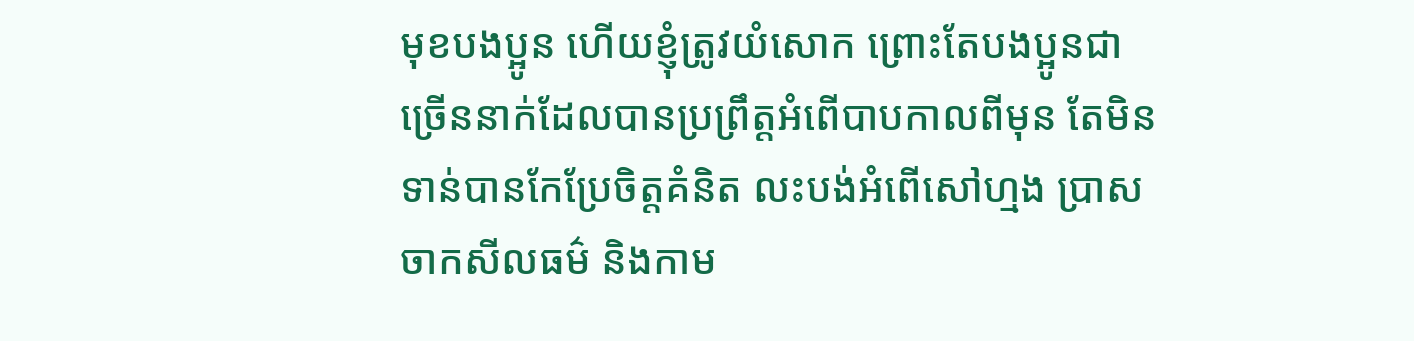មុខបងប្អូន ហើយខ្ញុំត្រូវយំសោក ព្រោះតែបងប្អូនជាច្រើននាក់ដែលបានប្រព្រឹត្តអំពើបាបកាលពីមុន តែមិនទាន់បានកែប្រែចិត្តគំនិត លះបង់អំពើសៅហ្មង ប្រាសចាកសីលធម៌ និងកាម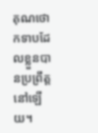គុណថោកទាបដែលខ្លួនបានប្រព្រឹត្តនៅឡើយ។